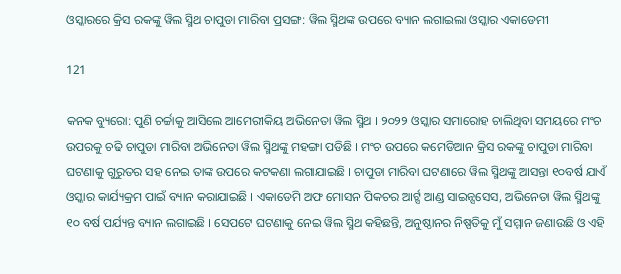ଓସ୍କାରରେ କ୍ରିସ ରକଙ୍କୁ ୱିଲ ସ୍ମିଥ ଚାପୁଡା ମାରିବା ପ୍ରସଙ୍ଗ: ୱିଲ ସ୍ମିଥଙ୍କ ଉପରେ ବ୍ୟାନ ଲଗାଇଲା ଓସ୍କାର ଏକାଡେମୀ

121

କନକ ବ୍ୟୁରୋ: ପୁଣି ଚର୍ଚ୍ଚାକୁ ଆସିଲେ ଆମେରୀକିୟ ଅଭିନେତା ୱିଲ ସ୍ମିଥ । ୨୦୨୨ ଓସ୍କାର ସମାରୋହ ଚାଲିଥିବା ସମୟରେ ମଂଚ ଉପରକୁ ଚଢି ଚାପୁଡା ମାରିବା ଅଭିନେତା ୱିଲ ସ୍ମିଥଙ୍କୁ ମହଙ୍ଗା ପଡିଛି । ମଂଚ ଉପରେ କମେଡିଆନ କ୍ରିସ ରକଙ୍କୁ ଚାପୁଡା ମାରିବା ଘଟଣାକୁ ଗୁରୁତର ସହ ନେଇ ତାଙ୍କ ଉପରେ କଟକଣା ଲଗାଯାଇଛି । ଚାପୁଡା ମାରିବା ଘଟଣାରେ ୱିଲ ସ୍ମିଥଙ୍କୁ ଆସନ୍ତା ୧୦ବର୍ଷ ଯାଏଁ ଓସ୍କାର କାର୍ଯ୍ୟକ୍ରମ ପାଇଁ ବ୍ୟାନ କରାଯାଇଛି । ଏକାଡେମି ଅଫ ମୋସନ ପିକଚର ଆର୍ଟ୍ସ ଆଣ୍ଡ ସାଇନ୍ସସେସ, ଅଭିନେତା ୱିଲ ସ୍ମିଥଙ୍କୁ ୧୦ ବର୍ଷ ପର୍ଯ୍ୟନ୍ତ ବ୍ୟାନ ଲଗାଇଛି । ସେପଟେ ଘଟଣାକୁ ନେଇ ୱିଲ ସ୍ମିଥ କହିଛନ୍ତି, ଅନୁଷ୍ଠାନର ନିଷ୍ପତିକୁ ମୁଁ ସମ୍ମାନ ଜଣାଉଛି ଓ ଏହି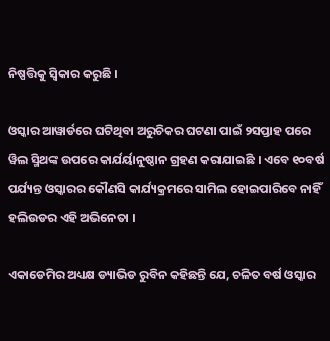ନିଷ୍ପତ୍ତିକୁ ସ୍ୱିକାର କରୁଛି ।

ଓସ୍କାର ଆୱାର୍ଡରେ ଘଟିଥିବା ଅରୁଚିକର ଘଟଣା ପାଇଁ ୨ସପ୍ତାହ ପରେ ୱିଲ ସ୍ମିଥଙ୍କ ଉପରେ କାର୍ଯର୍ୟାନୁଷ୍ଠାନ ଗ୍ରହଣ କରାଯାଇଛି । ଏବେ ୧୦ବର୍ଷ ପର୍ଯ୍ୟନ୍ତ ଓସ୍କାରର କୌଣସି କାର୍ଯ୍ୟକ୍ରମରେ ସାମିଲ ହୋଇପାରିବେ ନାହିଁ ହଲିଉଡର ଏହି ଅଭିନେତା ।

ଏକାଡେମିର ଅଧ୍ୟକ୍ଷ ଡ୍ୟାଭିଡ ରୁବିନ କହିଛନ୍ତି ଯେ, ଚଳିତ ବର୍ଷ ଓସ୍କାର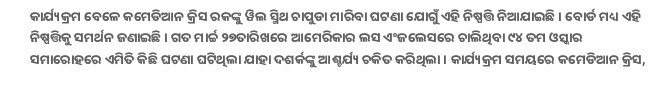କାର୍ଯ୍ୟକ୍ରମ ବେଳେ କମେଡିଆନ କ୍ରିସ ରକଙ୍କୁ ୱିଲ ସ୍ମିଥ ଚାପୁଡା ମାରିବା ଘଟଣା ଯୋଗୁଁ ଏହି ନିଷ୍ପତ୍ତି ନିଆଯାଇଛି । ବୋର୍ଡ ମଧ୍ୟ ଏହି ନିଷ୍ପତ୍ତିକୁ ସମର୍ଥନ ଜଣାଇଛି । ଗତ ମାର୍ଚ୍ଚ ୨୭ତାରିଖରେ ଆମେରିକାର ଲସ ଏଂଜଲେସରେ ଚାଲିଥିବା ୯୪ ତମ ଓସ୍କାର ସମାରୋହରେ ଏମିତି କିଛି ଘଟଣା ଘଟିଥିଲା ଯାହା ଦଶର୍କଙ୍କୁ ଆଶ୍ଚର୍ଯ୍ୟ ଚକିତ କରିଥିଲା । କାର୍ଯ୍ୟକ୍ରମ ସମୟରେ କମେଡିଆନ କ୍ରିସ,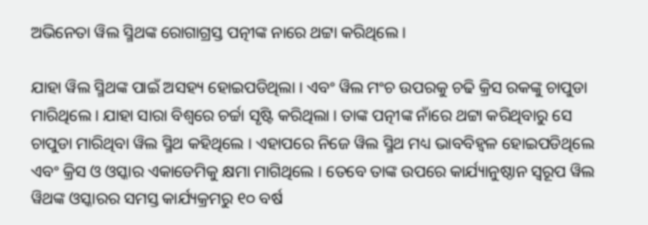ଅଭିନେତା ୱିଲ ସ୍ମିଥଙ୍କ ରୋଗାଗ୍ରସ୍ତ ପତ୍ନୀଙ୍କ ନାରେ ଥଟ୍ଟା କରିଥିଲେ ।

ଯାହା ୱିଲ ସ୍ମିଥଙ୍କ ପାଇଁ ଅସହ୍ୟ ହୋଇପଡିଥିଲା । ଏବଂ ୱିଲ ମଂଚ ଉପରକୁ ଚଢି କ୍ରିସ ରକଙ୍କୁ ଚାପୁଡା ମାରିଥିଲେ । ଯାହା ସାରା ବିଶ୍ୱରେ ଚର୍ଚ୍ଚା ସୃଷ୍ଟି କରିଥିଲା । ତାଙ୍କ ପତ୍ନୀଙ୍କ ନାଁରେ ଥଟ୍ଟା କରିଥିବାରୁ ସେ ଚାପୁଡା ମାରିଥିବା ୱିଲ ସ୍ମିଥ କହିଥିଲେ । ଏହାପରେ ନିଜେ ୱିଲ ସ୍ମିଥ ମଧ୍ୟ ଭାବବିହ୍ୱଳ ହୋଇପଡିଥିଲେ ଏବଂ କ୍ରିସ ଓ ଓସ୍କାର ଏକାଡେମିକୁ କ୍ଷମା ମାଗିଥିଲେ । ତେବେ ତାଙ୍କ ଉପରେ କାର୍ଯ୍ୟାନୁଷ୍ଠାନ ସ୍ୱରୂପ ୱିଲ ୱିଥଙ୍କ ଓସ୍କାରର ସମସ୍ତ କାର୍ଯ୍ୟକ୍ରମରୁ ୧୦ ବର୍ଷ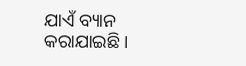ଯାଏଁ ବ୍ୟାନ କରାଯାଇଛି ।